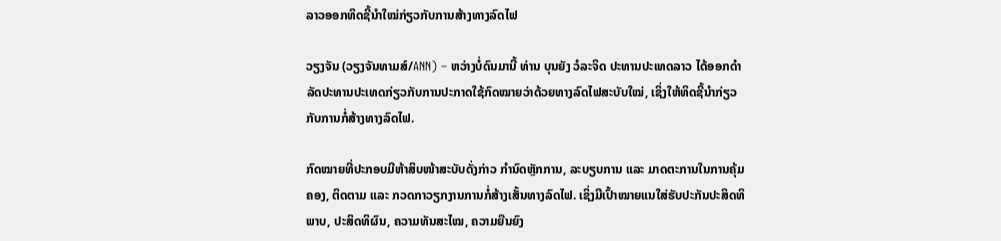ລາວອອກທິດຊີ້ນຳໃໝ່ກ່ຽວກັບການສ້າງທາງລົດໄຟ

ວຽງຈັນ (ວຽງຈັນທາມສ໌/ANN) – ຫວ່າງບໍ່ດົນມານີ້ ທ່ານ ບຸນຍັງ ວໍລະຈິດ ປະທານປະເທດລາວ ໄດ້ອອກດຳລັດປະທານປະເທດກ່ຽວກັບການປະກາດໃຊ້ກົດໝາຍວ່າດ້ວຍທາງລົດໄຟສະບັບໃໝ່, ເຊິ່ງໃຫ້ທິດຊີ້ນຳກ່ຽວກັບການກໍ່ສ້າງທາງລົດໄຟ.

ກົດໝາຍທີ່ປະກອບມີຫ້າສິບໜ້າສະບັບດັ່ງກ່າວ ກຳນົດຫຼັກການ, ລະບຽບການ ແລະ ມາດຕະການໃນການຄຸ້ມຄອງ, ຕິດຕາມ ແລະ ກວດກາວຽກງານການກໍ່ສ້າງເສັ້ນທາງລົດໄຟ. ເຊິ່ງມີເປົ້າໝາຍແນໃສ່ຮັບປະກັນປະສິດທິພາບ, ປະສິດທິຜົນ, ຄວາມທັນສະໄໝ, ຄວາມຍືນຍົງ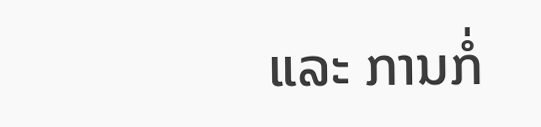ແລະ ການກໍ່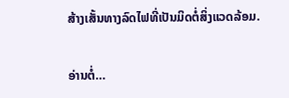ສ້າງເສັ້ນທາງລົດໄຟທີ່ເປັນມິດຕໍ່ສິ່ງແວດລ້ອມ.

ອ່ານຕໍ່…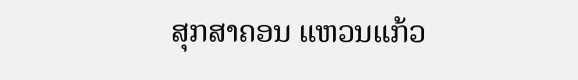ສຸກສາຄອນ ແຫວນແກ້ວ